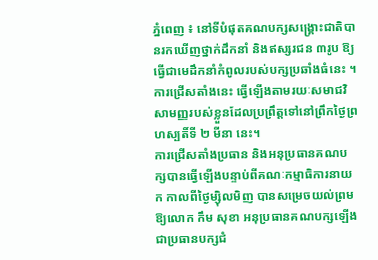ភ្នំពេញ ៖ នៅទីបំផុតគណបក្សសង្គ្រោះជាតិបានរកឃើញថ្នាក់ដឹកនាំ និងឥស្សរជន ៣រូប ឱ្យធ្វើជាមេដឹកនាំកំពូលរបស់បក្សប្រឆាំងធំនេះ ។ ការជ្រើសតាំងនេះ ធ្វើឡើងតាមរយៈសមាជវិសាមញ្ញរបស់ខ្លួនដែលប្រព្រឹត្តទៅនៅព្រឹកថ្ងៃព្រហស្បតិ៍ទី ២ មីនា នេះ។
ការជ្រើសតាំងប្រធាន និងអនុប្រធានគណបក្សបានធ្វើឡើងបន្ទាប់ពីគណៈកម្មាធិការនាយក កាលពីថ្ងៃម្ស៊ិលមិញ បានសម្រេចយល់ព្រមឱ្យលោក កឹម សុខា អនុប្រធានគណបក្សឡើងជាប្រធានបក្សជំ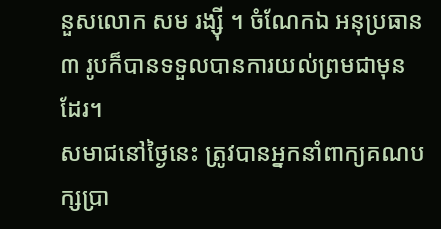នួសលោក សម រង្ស៊ី ។ ចំណែកឯ អនុប្រធាន ៣ រូបក៏បានទទួលបានការយល់ព្រមជាមុនដែរ។
សមាជនៅថ្ងៃនេះ ត្រូវបានអ្នកនាំពាក្យគណបក្សប្រា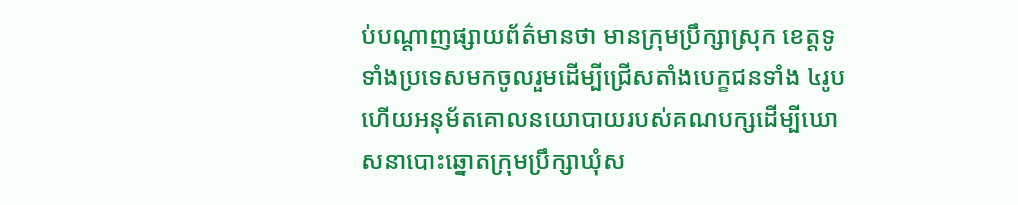ប់បណ្ដាញផ្សាយព័ត៌មានថា មានក្រុមប្រឹក្សាស្រុក ខេត្តទូទាំងប្រទេសមកចូលរួមដើម្បីជ្រើសតាំងបេក្ខជនទាំង ៤រូប ហើយអនុម័តគោលនយោបាយរបស់គណបក្សដើម្បីឃោសនាបោះឆ្នោតក្រុមប្រឹក្សាឃុំស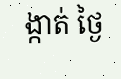ង្កាត់ ថ្ងៃ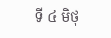ទី ៤ មិថុ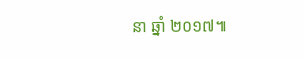នា ឆ្នាំ ២០១៧៕